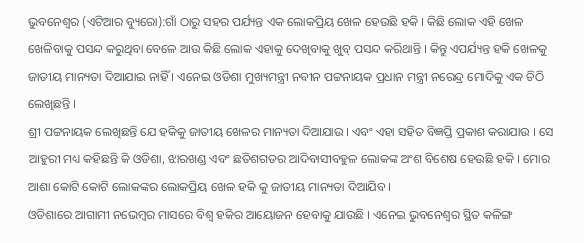ଭୁବନେଶ୍ୱର (ଏଟିଆର ବ୍ୟୁରୋ):ଗାଁ ଠାରୁ ସହର ପର୍ଯ୍ୟନ୍ତ ଏକ ଲୋକପ୍ରିୟ ଖେଳ ହେଉଛି ହକି । କିଛି ଲୋକ ଏହି ଖେଳ ଖେଳିବାକୁ ପସନ୍ଦ କରୁଥିବା ବେଳେ ଆଉ କିଛି ଲୋକ ଏହାକୁ ଦେଖିବାକୁ ଖୁବ୍ ପସନ୍ଦ କରିଥାନ୍ତି । କିନ୍ତୁ ଏପର୍ଯ୍ୟନ୍ତ ହକି ଖେଳକୁ ଜାତୀୟ ମାନ୍ୟତା ଦିଆଯାଇ ନାହିଁ । ଏନେଇ ଓଡିଶା ମୁଖ୍ୟମନ୍ତ୍ରୀ ନବୀନ ପଟ୍ଟନାୟକ ପ୍ରଧାନ ମନ୍ତ୍ରୀ ନରେନ୍ଦ୍ର ମୋଦିକୁ ଏକ ଚିଠି ଲେଖିଛନ୍ତି ।
ଶ୍ରୀ ପଟ୍ଟନାୟକ ଲେଖିଛନ୍ତି ଯେ ହକିକୁ ଜାତୀୟ ଖେଳର ମାନ୍ୟତା ଦିଆଯାଉ । ଏବଂ ଏହା ସହିତ ବିଜ୍ଞପ୍ତି ପ୍ରକାଶ କରାଯାଉ । ସେ ଆହୁରୀ ମଧ୍ୟ କହିଛନ୍ତି କି ଓଡିଶା, ଝାରଖଣ୍ଡ ଏବଂ ଛତିଶଗଡର ଆଦିବାସୀବହୁଳ ଲୋକଙ୍କ ଅଂଶ ବିଶେଷ ହେଉଛି ହକି । ମୋର ଆଶା କୋଟି କୋଟି ଲୋକଙ୍କର ଲୋକପ୍ରିୟ ଖେଳ ହକି କୁ ଜାତୀୟ ମାନ୍ୟତା ଦିଆଯିବ ।
ଓଡିଶାରେ ଆଗାମୀ ନଭେମ୍ବର ମାସରେ ବିଶ୍ୱ ହକିର ଆୟୋଜନ ହେବାକୁ ଯାଉଛି । ଏନେଇ ଭୁବନେଶ୍ୱର ସ୍ଥିତ କଳିଙ୍ଗ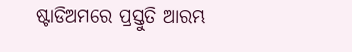ଷ୍ଟାଡିଅମରେ ପ୍ରସ୍ତୁତି ଆରମ୍ଭ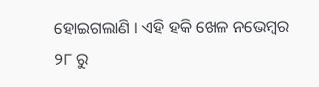ହୋଇଗଲାଣି । ଏହି ହକି ଖେଳ ନଭେମ୍ବର ୨୮ ରୁ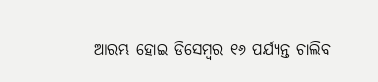ଆରମ୍ଭ ହୋଇ ଡିସେମ୍ବର ୧୬ ପର୍ଯ୍ୟନ୍ତ ଚାଲିବ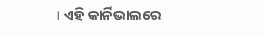। ଏହି କାର୍ନିଭାଲରେ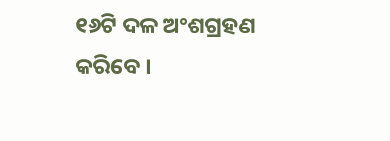୧୬ଟି ଦଳ ଅଂଶଗ୍ରହଣ କରିବେ ।